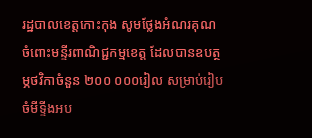រដ្ឋបាលខេត្តកោះកុង សូមថ្លែងអំណរគុណចំពោះមន្ទីរពាណិជ្ជកម្មខេត្ត ដែលបានឧបត្ថម្ភថវិកាចំនួន ២០០ ០០០រៀល សម្រាប់រៀបចំមីទ្ទីងអប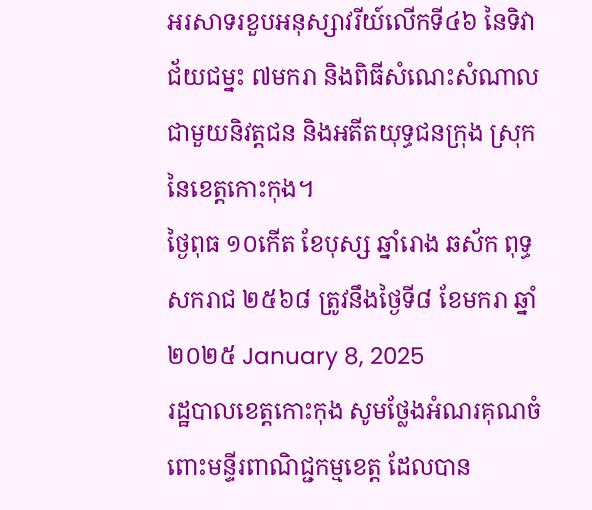អរសាទរខួបអនុស្សាវរីយ៍លើកទី៤៦ នៃទិវាជ័យជម្នះ ៧មករា និងពិធីសំណេះសំណាល ជាមួយនិវត្តជន និងអតីតយុទ្ធជនក្រុង ស្រុក នៃខេត្តកោះកុង។
ថ្ងៃពុធ ១០កើត ខែបុស្ស ឆ្នាំរោង ឆស័ក ពុទ្ធសករាជ ២៥៦៨ ត្រូវនឹងថ្ងៃទី៨ ខែមករា ឆ្នាំ២០២៥ January 8, 2025
រដ្ឋបាលខេត្តកោះកុង សូមថ្លែងអំណរគុណចំពោះមន្ទីរពាណិជ្ជកម្មខេត្ត ដែលបាន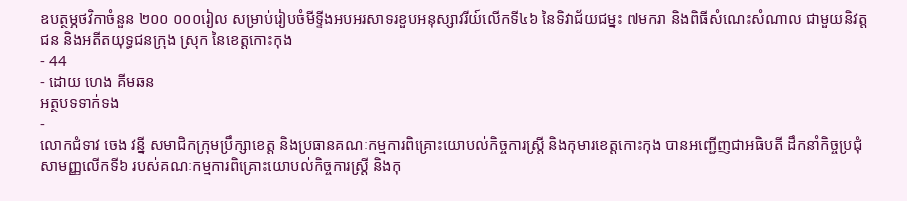ឧបត្ថម្ភថវិកាចំនួន ២០០ ០០០រៀល សម្រាប់រៀបចំមីទ្ទីងអបអរសាទរខួបអនុស្សាវរីយ៍លើកទី៤៦ នៃទិវាជ័យជម្នះ ៧មករា និងពិធីសំណេះសំណាល ជាមួយនិវត្តជន និងអតីតយុទ្ធជនក្រុង ស្រុក នៃខេត្តកោះកុង
- 44
- ដោយ ហេង គីមឆន
អត្ថបទទាក់ទង
-
លោកជំទាវ ចេង វន្នី សមាជិកក្រុមប្រឹក្សាខេត្ត និងប្រធានគណៈកម្មការពិគ្រោះយោបល់កិច្ចការស្រ្តី និងកុមារខេត្តកោះកុង បានអញ្ជើញជាអធិបតី ដឹកនាំកិច្ចប្រជុំសាមញ្ញលើកទី៦ របស់គណៈកម្មការពិគ្រោះយោបល់កិច្ចការស្រ្តី និងកុ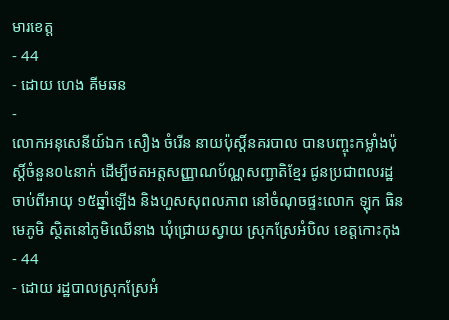មារខេត្ត
- 44
- ដោយ ហេង គីមឆន
-
លោកអនុសេនីយ៍ឯក សឿង ចំរើន នាយប៉ុស្ដិ៍នគរបាល បានបញ្ចុះកម្លាំងប៉ុស្ដិ៍ចំនួន០៤នាក់ ដើម្បីថតអត្តសញ្ញាណប័ណ្ណសញ្ជាតិខ្មែរ ជូនប្រជាពលរដ្ឋចាប់ពីអាយុ ១៥ឆ្នាំឡើង និងហួសសុពលភាព នៅចំណុចផ្ទះលោក ឡុក ធិន មេភូមិ ស្ថិតនៅភូមិឈើនាង ឃុំជ្រោយស្វាយ ស្រុកស្រែអំបិល ខេត្តកោះកុង
- 44
- ដោយ រដ្ឋបាលស្រុកស្រែអំ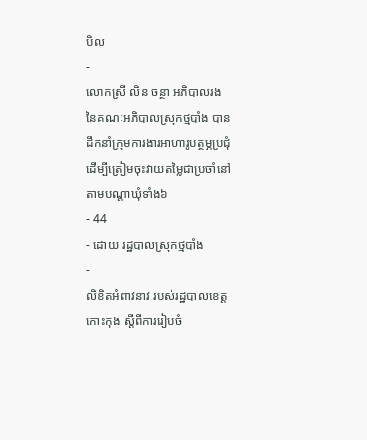បិល
-
លោកស្រី លិន ចន្ថា អភិបាលរង នៃគណៈអភិបាលស្រុកថ្មបាំង បានដឹកនាំក្រុមការងារអាហារូបត្ថម្ភប្រជុំដើម្បីត្រៀមចុះវាយតម្លៃជាប្រចាំនៅតាមបណ្ដាឃុំទាំង៦
- 44
- ដោយ រដ្ឋបាលស្រុកថ្មបាំង
-
លិខិតអំពាវនាវ របស់រដ្ឋបាលខេត្តកោះកុង ស្តីពីការរៀបចំ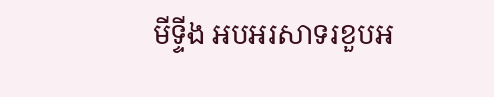មីទ្ទីង អបអរសាទរខួបអ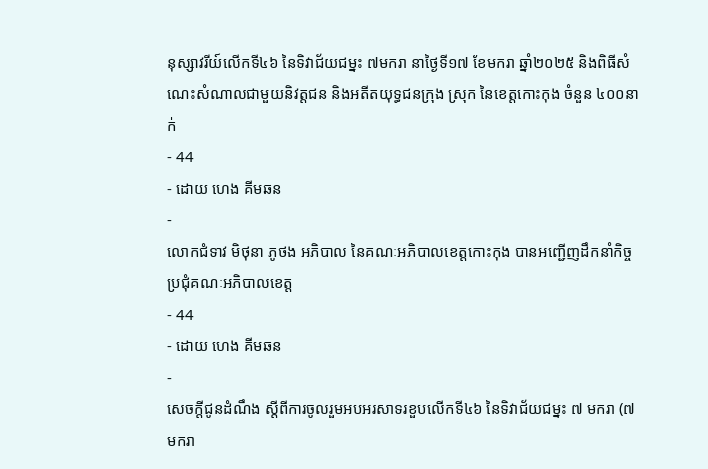នុស្សាវរីយ៍លើកទី៤៦ នៃទិវាជ័យជម្នះ ៧មករា នាថ្ងៃទី១៧ ខែមករា ឆ្នាំ២០២៥ និងពិធីសំណេះសំណាលជាមួយនិវត្តជន និងអតីតយុទ្ធជនក្រុង ស្រុក នៃខេត្តកោះកុង ចំនួន ៤០០នាក់
- 44
- ដោយ ហេង គីមឆន
-
លោកជំទាវ មិថុនា ភូថង អភិបាល នៃគណៈអភិបាលខេត្តកោះកុង បានអញ្ជើញដឹកនាំកិច្ចប្រជុំគណៈអភិបាលខេត្ត
- 44
- ដោយ ហេង គីមឆន
-
សេចក្តីជូនដំណឹង ស្តីពីការចូលរួមអបអរសាទរខួបលើកទី៤៦ នៃទិវាជ័យជម្នះ ៧ មករា (៧ មករា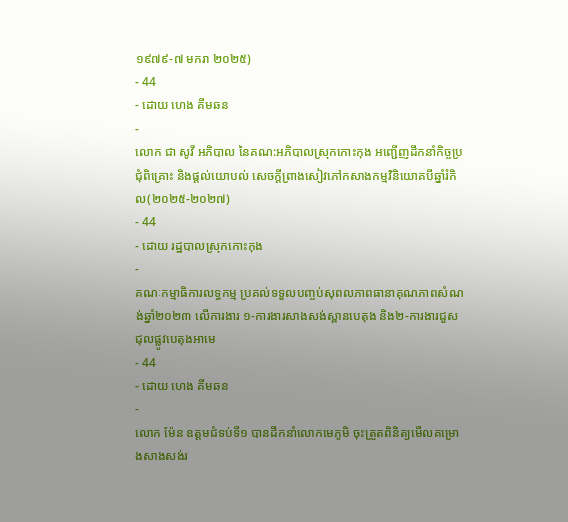១៩៧៩-៧ មករា ២០២៥)
- 44
- ដោយ ហេង គីមឆន
-
លោក ជា សូវី អភិបាល នៃគណ:អភិបាលស្រុកកោះកុង អញ្ជេីញដឹកនាំកិច្ចប្រជុំពិគ្រោះ និងផ្តល់យោបល់ សេចក្តីព្រាងសៀវភៅកសាងកម្មវិនិយោគបីឆ្នាំរំកិល(២០២៥-២០២៧)
- 44
- ដោយ រដ្ឋបាលស្រុកកោះកុង
-
គណៈកម្មាធិការលទ្ធកម្ម ប្រគល់ទទួលបញ្ចប់សុពលភាពធានាគុណភាពសំណង់ឆ្នាំ២០២៣ លើការងារ ១-ការងារសាងសង់ស្ពានបេតុង និង២-ការងារជួសជុលផ្លូវបេតុងអាមេ
- 44
- ដោយ ហេង គីមឆន
-
លោក ម៉ែន ឧត្តមជំទប់ទី១ បានដឹកនាំលោកមេភូមិ ចុះត្រួតពិនិត្យមើលគម្រោងសាងសង់រ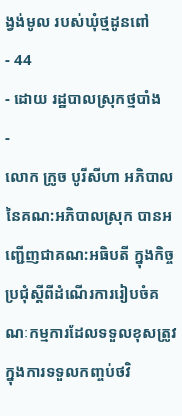ង្វង់មូល របស់ឃុំថ្មដូនពៅ
- 44
- ដោយ រដ្ឋបាលស្រុកថ្មបាំង
-
លោក ក្រូច បូរីសីហា អភិបាល នៃគណ:អភិបាលស្រុក បានអញ្ជើញជាគណ:អធិបតី ក្នុងកិច្ចប្រជុំស្តីពីដំណើរការរៀបចំគណៈកម្មការដែលទទួលខុសត្រូវ ក្នុងការទទួលកញ្ចប់ថវិ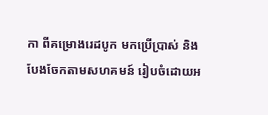កា ពីគម្រោងរេដបូក មកប្រើប្រាស់ និងបែងចែកតាមសហគមន៍ រៀបចំដោយអ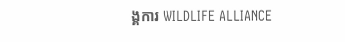ង្គការ WILDLIFE ALLIANCE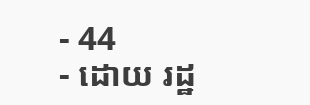- 44
- ដោយ រដ្ឋ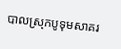បាលស្រុកបូទុមសាគរ